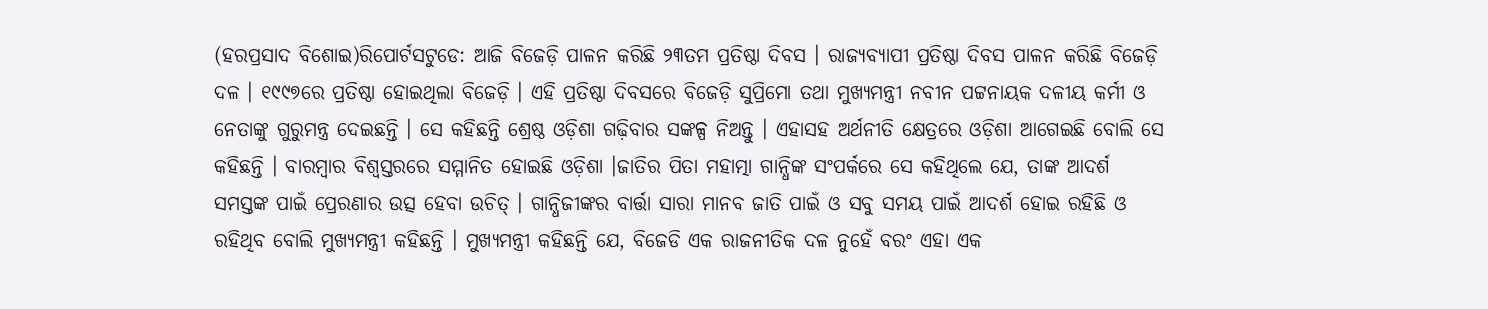(ହରପ୍ରସାଦ ବିଶୋଇ)ରିପୋର୍ଟସଟୁଡେ: ଆଜି ବିଜେଡ଼ି ପାଳନ କରିଛି ୨୩ତମ ପ୍ରତିଷ୍ଠା ଦିବସ । ରାଜ୍ୟବ୍ୟାପୀ ପ୍ରତିଷ୍ଠା ଦିବସ ପାଳନ କରିଛି ବିଜେଡ଼ି ଦଳ । ୧୯୯୭ରେ ପ୍ରତିଷ୍ଠା ହୋଇଥିଲା ବିଜେଡ଼ି । ଏହି ପ୍ରତିଷ୍ଠା ଦିବସରେ ବିଜେଡ଼ି ସୁପ୍ରିମୋ ତଥା ମୁଖ୍ୟମନ୍ତ୍ରୀ ନବୀନ ପଟ୍ଟନାୟକ ଦଳୀୟ କର୍ମୀ ଓ ନେତାଙ୍କୁ ଗୁରୁମନ୍ତ୍ର ଦେଇଛନ୍ତି । ସେ କହିଛନ୍ତି ଶ୍ରେଷ୍ଠ ଓଡ଼ିଶା ଗଢ଼ିବାର ସଙ୍କଳ୍ପ ନିଅନ୍ତୁ । ଏହାସହ ଅର୍ଥନୀତି କ୍ଷେତ୍ରରେ ଓଡ଼ିଶା ଆଗେଇଛି ବୋଲି ସେ କହିଛନ୍ତି । ବାରମ୍ବାର ବିଶ୍ୱସ୍ତରରେ ସମ୍ମାନିତ ହୋଇଛି ଓଡ଼ିଶା ।ଜାତିର ପିତା ମହାତ୍ମା ଗାନ୍ଧିଙ୍କ ସଂପର୍କରେ ସେ କହିଥିଲେ ଯେ, ତାଙ୍କ ଆଦର୍ଶ ସମସ୍ତଙ୍କ ପାଇଁ ପ୍ରେରଣାର ଉତ୍ସ ହେବା ଉଚିତ୍ । ଗାନ୍ଧିଜୀଙ୍କର ବାର୍ତ୍ତା ସାରା ମାନବ ଜାତି ପାଇଁ ଓ ସବୁ ସମୟ ପାଇଁ ଆଦର୍ଶ ହୋଇ ରହିଛି ଓ ରହିଥିବ ବୋଲି ମୁଖ୍ୟମନ୍ତ୍ରୀ କହିଛନ୍ତି । ମୁଖ୍ୟମନ୍ତ୍ରୀ କହିଛନ୍ତି ଯେ, ବିଜେଡି ଏକ ରାଜନୀତିକ ଦଳ ନୁହେଁ ବରଂ ଏହା ଏକ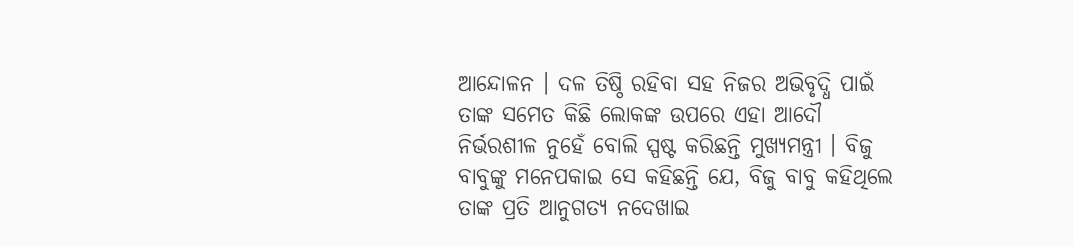ଆନ୍ଦୋଳନ । ଦଳ ତିଷ୍ଠି ରହିବା ସହ ନିଜର ଅଭିବୃଦ୍ଧି ପାଇଁ ତାଙ୍କ ସମେତ କିଛି ଲୋକଙ୍କ ଉପରେ ଏହା ଆଦୌ ନିର୍ଭରଶୀଳ ନୁହେଁ ବୋଲି ସ୍ପଷ୍ଟ କରିଛନ୍ତି ମୁଖ୍ୟମନ୍ତ୍ରୀ । ବିଜୁ ବାବୁଙ୍କୁ ମନେପକାଇ ସେ କହିଛନ୍ତି ଯେ, ବିଜୁ ବାବୁ କହିଥିଲେ ତାଙ୍କ ପ୍ରତି ଆନୁଗତ୍ୟ ନଦେଖାଇ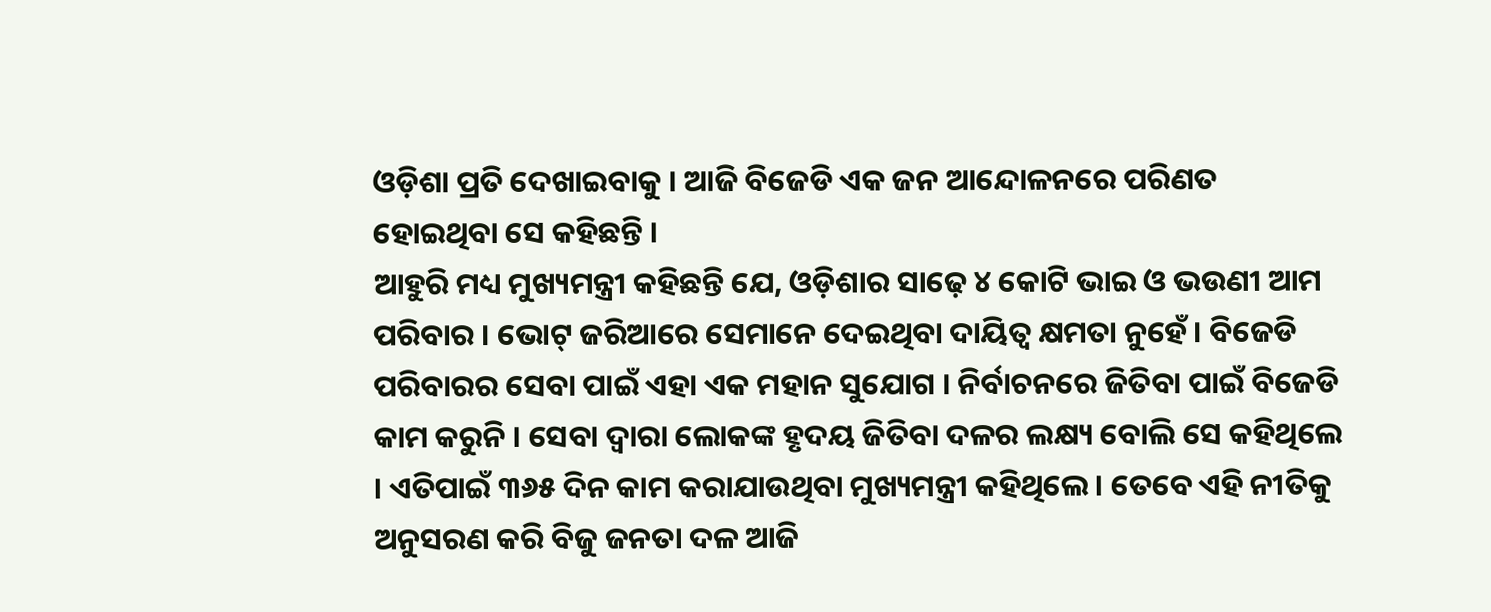ଓଡ଼ିଶା ପ୍ରତି ଦେଖାଇବାକୁ । ଆଜି ବିଜେଡି ଏକ ଜନ ଆନ୍ଦୋଳନରେ ପରିଣତ ହୋଇଥିବା ସେ କହିଛନ୍ତି ।
ଆହୁରି ମଧ୍ୟ ମୁଖ୍ୟମନ୍ତ୍ରୀ କହିଛନ୍ତି ଯେ, ଓଡ଼ିଶାର ସାଢ଼େ ୪ କୋଟି ଭାଇ ଓ ଭଉଣୀ ଆମ ପରିବାର । ଭୋଟ୍ ଜରିଆରେ ସେମାନେ ଦେଇଥିବା ଦାୟିତ୍ୱ କ୍ଷମତା ନୁହେଁ । ବିଜେଡି ପରିବାରର ସେବା ପାଇଁ ଏହା ଏକ ମହାନ ସୁଯୋଗ । ନିର୍ବାଚନରେ ଜିତିବା ପାଇଁ ବିଜେଡି କାମ କରୁନି । ସେବା ଦ୍ୱାରା ଲୋକଙ୍କ ହୃଦୟ ଜିତିବା ଦଳର ଲକ୍ଷ୍ୟ ବୋଲି ସେ କହିଥିଲେ । ଏତିପାଇଁ ୩୬୫ ଦିନ କାମ କରାଯାଉଥିବା ମୁଖ୍ୟମନ୍ତ୍ରୀ କହିଥିଲେ । ତେବେ ଏହି ନୀତିକୁ ଅନୁସରଣ କରି ବିଜୁ ଜନତା ଦଳ ଆଜି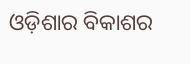ଓଡ଼ିଶାର ବିକାଶର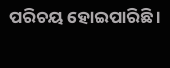ପରିଚୟ ହୋଇପାରିଛି ।